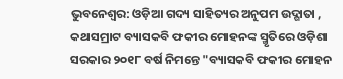ଭୁବନେଶ୍ୱର: ଓଡ଼ିଆ ଗଦ୍ୟ ସାହିତ୍ୟର ଅନୁପମ ଉଦ୍ଗାତା , କଥାସମ୍ରାଟ ବ୍ୟାସକବି ଫକୀର ମୋହନଙ୍କ ସ୍ମୃତିରେ ଓଡ଼ିଶା ସରକାର ୨୦୧୮ ବର୍ଷ ନିମନ୍ତେ "ବ୍ୟାସକବି ଫକୀର ମୋହନ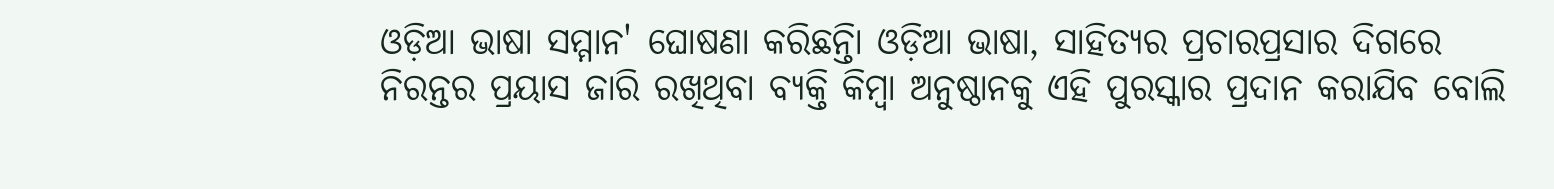ଓଡ଼ିଆ ଭାଷା ସମ୍ମାନ' ଘୋଷଣା କରିଛନ୍ତିା ଓଡ଼ିଆ ଭାଷା, ସାହିତ୍ୟର ପ୍ରଚାରପ୍ରସାର ଦିଗରେ ନିରନ୍ତର ପ୍ରୟାସ ଜାରି ରଖିଥିବା ବ୍ୟକ୍ତି କିମ୍ବା ଅନୁଷ୍ଠାନକୁ ଏହି ପୁରସ୍କାର ପ୍ରଦାନ କରାଯିବ ବୋଲି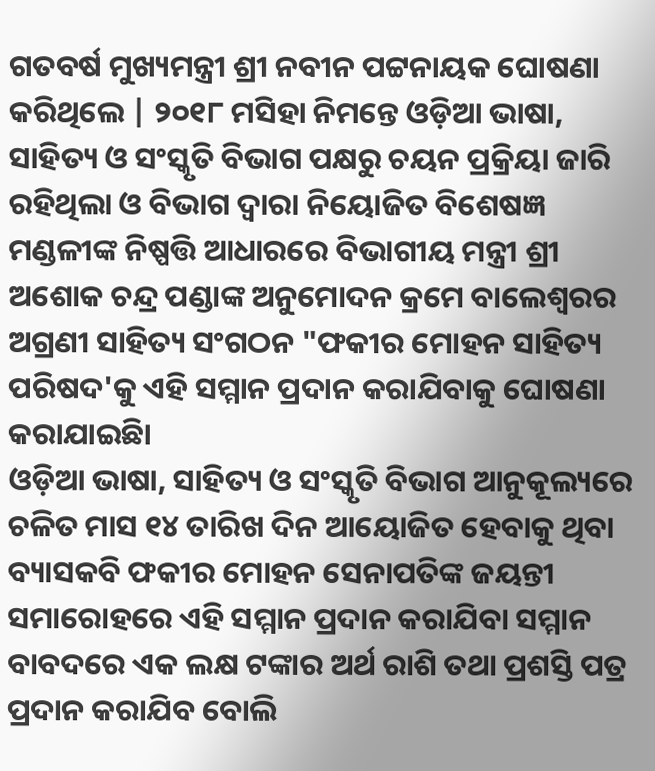ଗତବର୍ଷ ମୁଖ୍ୟମନ୍ତ୍ରୀ ଶ୍ରୀ ନବୀନ ପଟ୍ଟନାୟକ ଘୋଷଣା କରିଥିଲେ | ୨୦୧୮ ମସିହା ନିମନ୍ତେ ଓଡ଼ିଆ ଭାଷା, ସାହିତ୍ୟ ଓ ସଂସ୍କୃତି ବିଭାଗ ପକ୍ଷରୁ ଚୟନ ପ୍ରକ୍ରିୟା ଜାରି ରହିଥିଲା ଓ ବିଭାଗ ଦ୍ୱାରା ନିୟୋଜିତ ବିଶେଷଜ୍ଞ ମଣ୍ଡଳୀଙ୍କ ନିଷ୍ପତ୍ତି ଆଧାରରେ ବିଭାଗୀୟ ମନ୍ତ୍ରୀ ଶ୍ରୀ ଅଶୋକ ଚନ୍ଦ୍ର ପଣ୍ଡାଙ୍କ ଅନୁମୋଦନ କ୍ରମେ ବାଲେଶ୍ୱରର ଅଗ୍ରଣୀ ସାହିତ୍ୟ ସଂଗଠନ "ଫକୀର ମୋହନ ସାହିତ୍ୟ ପରିଷଦ'କୁ ଏହି ସମ୍ମାନ ପ୍ରଦାନ କରାଯିବାକୁ ଘୋଷଣା କରାଯାଇଛିା
ଓଡ଼ିଆ ଭାଷା, ସାହିତ୍ୟ ଓ ସଂସ୍କୃତି ବିଭାଗ ଆନୁକୂଲ୍ୟରେ ଚଳିତ ମାସ ୧୪ ତାରିଖ ଦିନ ଆୟୋଜିତ ହେବାକୁ ଥିବା ବ୍ୟାସକବି ଫକୀର ମୋହନ ସେନାପତିଙ୍କ ଜୟନ୍ତୀ ସମାରୋହରେ ଏହି ସମ୍ମାନ ପ୍ରଦାନ କରାଯିବା ସମ୍ମାନ ବାବଦରେ ଏକ ଲକ୍ଷ ଟଙ୍କାର ଅର୍ଥ ରାଶି ତଥା ପ୍ରଶସ୍ତି ପତ୍ର ପ୍ରଦାନ କରାଯିବ ବୋଲି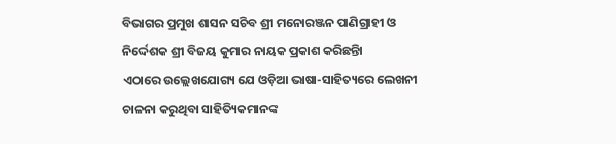ବିଭାଗର ପ୍ରମୁଖ ଶାସନ ସଚିବ ଶ୍ରୀ ମନୋରଞ୍ଜନ ପାଣିଗ୍ରାହୀ ଓ ନିର୍ଦ୍ଦେଶକ ଶ୍ରୀ ବିଜୟ କୁମାର ନାୟକ ପ୍ରକାଶ କରିଛନ୍ତିା
ଏଠାରେ ଉଲ୍ଲେଖଯୋଗ୍ୟ ଯେ ଓଡ଼ିଆ ଭାଷା-ସାହିତ୍ୟରେ ଲେଖନୀ ଚାଳନା କରୁଥିବା ସାହିତ୍ୟିକମାନଙ୍କ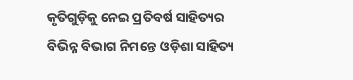କୃତିଗୁଡ଼ିକୁ ନେଇ ପ୍ରତିବର୍ଷ ସାହିତ୍ୟର ବିଭିନ୍ନ ବିଭାଗ ନିମନ୍ତେ ଓଡ଼ିଶା ସାହିତ୍ୟ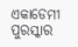ଏକାଡେମୀ ପୁରସ୍କାର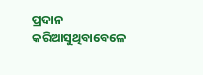ପ୍ରଦାନ କରିଆସୁଥିବାବେଳେ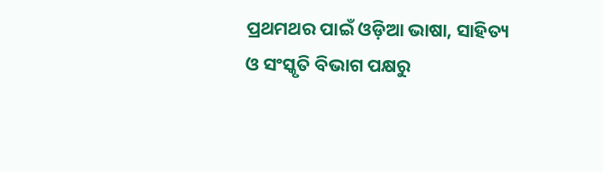ପ୍ରଥମଥର ପାଇଁ ଓଡ଼ିଆ ଭାଷା, ସାହିତ୍ୟ ଓ ସଂସ୍କୃତି ବିଭାଗ ପକ୍ଷରୁ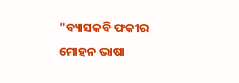"ବ୍ୟାସକବି ଫକୀର ମୋହନ ଭାଷା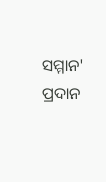ସମ୍ମାନ' ପ୍ରଦାନ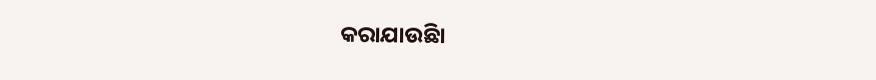କରାଯାଉଛିା